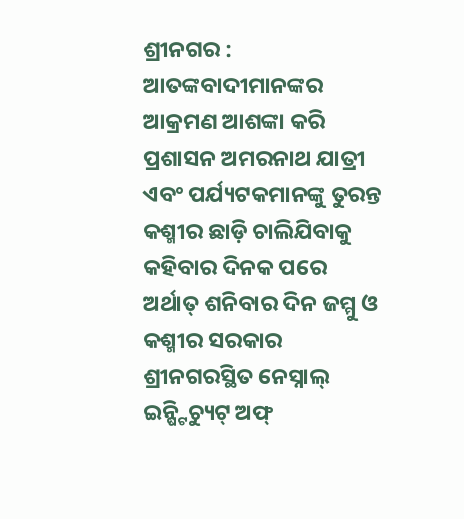ଶ୍ରୀନଗର : ଆତଙ୍କବାଦୀମାନଙ୍କର ଆକ୍ରମଣ ଆଶଙ୍କା କରି ପ୍ରଶାସନ ଅମରନାଥ ଯାତ୍ରୀ ଏବଂ ପର୍ଯ୍ୟଟକମାନଙ୍କୁ ତୁରନ୍ତ କଶ୍ମୀର ଛାଡ଼ି ଚାଲିଯିବାକୁ କହିବାର ଦିନକ ପରେ ଅର୍ଥାତ୍ ଶନିବାର ଦିନ ଜମ୍ମୁ ଓ କଶ୍ମୀର ସରକାର ଶ୍ରୀନଗରସ୍ଥିତ ନେସ୍ନାଲ୍ ଇନ୍ଷ୍ଟିଚ୍ୟୁଟ୍ ଅଫ୍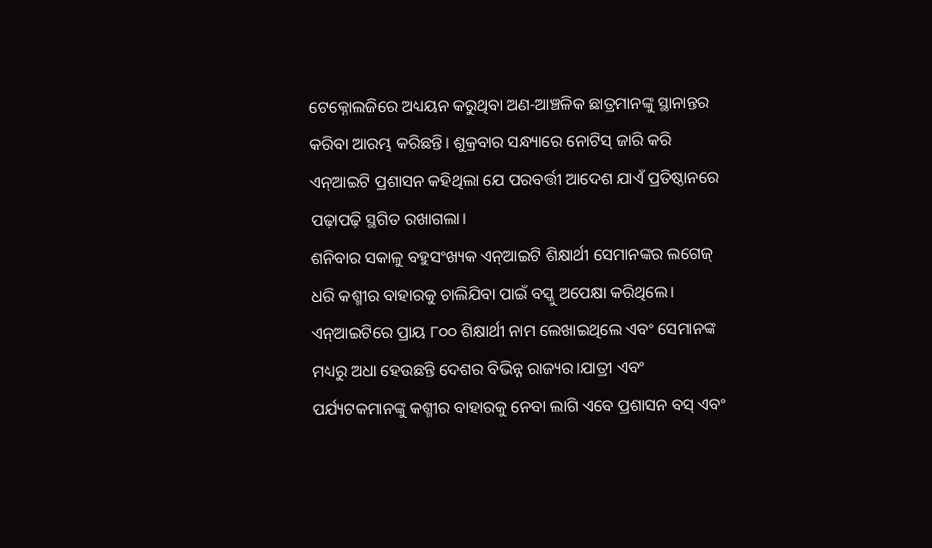ଟେକ୍ନୋଲଜିରେ ଅଧ୍ୟୟନ କରୁଥିବା ଅଣ-ଆଞ୍ଚଳିକ ଛାତ୍ରମାନଙ୍କୁ ସ୍ଥାନାନ୍ତର କରିବା ଆରମ୍ଭ କରିଛନ୍ତି। ଶୁକ୍ରବାର ସନ୍ଧ୍ୟାରେ ନୋଟିସ୍ ଜାରି କରି ଏନ୍ଆଇଟି ପ୍ରଶାସନ କହିଥିଲା ଯେ ପରବର୍ତ୍ତୀ ଆଦେଶ ଯାଏଁ ପ୍ରତିଷ୍ଠାନରେ ପଢ଼ାପଢ଼ି ସ୍ଥଗିତ ରଖାଗଲା।
ଶନିବାର ସକାଳୁ ବହୁସଂଖ୍ୟକ ଏନ୍ଆଇଟି ଶିକ୍ଷାର୍ଥୀ ସେମାନଙ୍କର ଲଗେଜ୍ ଧରି କଶ୍ମୀର ବାହାରକୁ ଚାଲିଯିବା ପାଇଁ ବସ୍କୁ ଅପେକ୍ଷା କରିଥିଲେ। ଏନ୍ଆଇଟିରେ ପ୍ରାୟ ୮୦୦ ଶିକ୍ଷାର୍ଥୀ ନାମ ଲେଖାଇଥିଲେ ଏବଂ ସେମାନଙ୍କ ମଧ୍ୟରୁ ଅଧା ହେଉଛନ୍ତି ଦେଶର ବିଭିନ୍ନ ରାଜ୍ୟର।ଯାତ୍ରୀ ଏବଂ ପର୍ଯ୍ୟଟକମାନଙ୍କୁ କଶ୍ମୀର ବାହାରକୁ ନେବା ଲାଗି ଏବେ ପ୍ରଶାସନ ବସ୍ ଏବଂ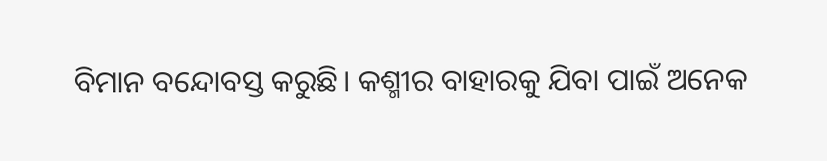ବିମାନ ବନ୍ଦୋବସ୍ତ କରୁଛି। କଶ୍ମୀର ବାହାରକୁ ଯିବା ପାଇଁ ଅନେକ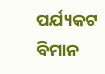ପର୍ଯ୍ୟକଟ ବିମାନ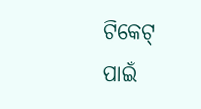ଟିକେଟ୍ ପାଇଁ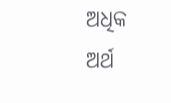ଅଧିକ ଅର୍ଥ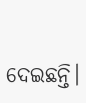ଦେଇଛନ୍ତି।